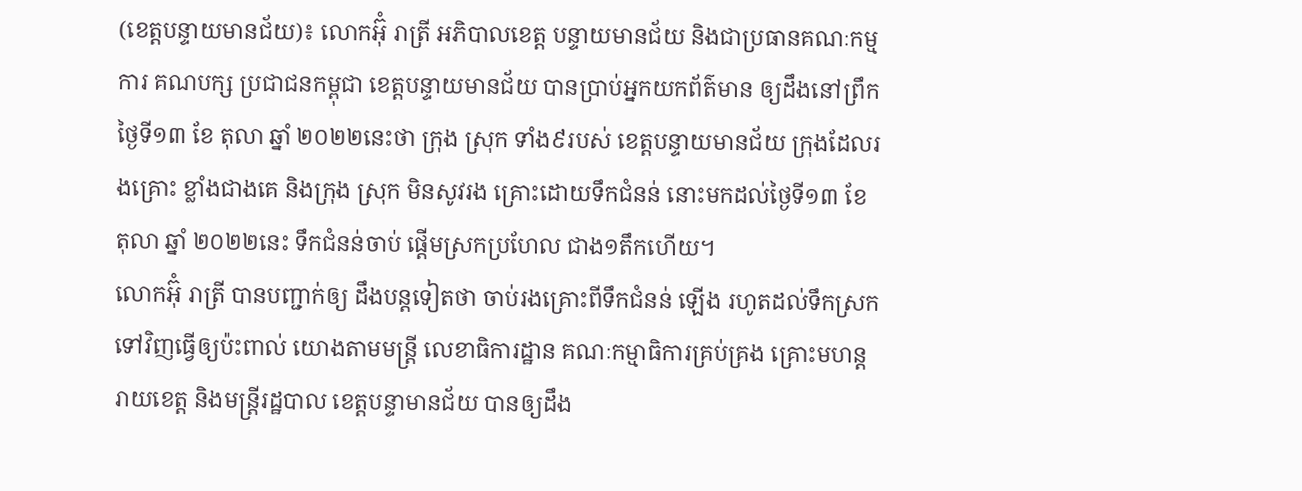(ខេត្តបន្ទាយមានជ័យ)៖ លោកអ៊ុំ រាត្រី អភិបាលខេត្ត បន្ទាយមានជ័យ និងជាប្រធានគណៈកម្មការ គណបក្ស ប្រជាជនកម្ពុជា ខេត្តបន្ទាយមានជ័យ បានប្រាប់អ្នកយកព័ត៌មាន ឲ្យដឹងនៅព្រឹក ថ្ងៃទី១៣ ខែ តុលា ឆ្នាំ ២០២២នេះថា ក្រុង ស្រុក ទាំង៩របស់ ខេត្តបន្ទាយមានជ័យ ក្រុងដែលរងគ្រោះ ខ្លាំងជាងគេ និងក្រុង ស្រុក មិនសូវរង គ្រោះដោយទឹកជំនន់ នោះមកដល់ថ្ងៃទី១៣ ខែ តុលា ឆ្នាំ ២០២២នេះ ទឹកជំនន់ចាប់ ផ្តើមស្រកប្រហែល ជាង១តឹកហើយ។
លោកអ៊ុំ រាត្រី បានបញ្ជាក់ឲ្យ ដឹងបន្តទៀតថា ចាប់រងគ្រោះពីទឹកជំនន់ ឡើង រហូតដល់ទឹកស្រក ទៅវិញធ្វើឲ្យប៉ះពាល់ យោងតាមមន្ត្រី លេខាធិការដ្ឋាន គណៈកម្មាធិការគ្រប់គ្រង គ្រោះមហន្តរាយខេត្ត និងមន្ត្រីរដ្ឋបាល ខេត្តបន្ទាមានជ័យ បានឲ្យដឹង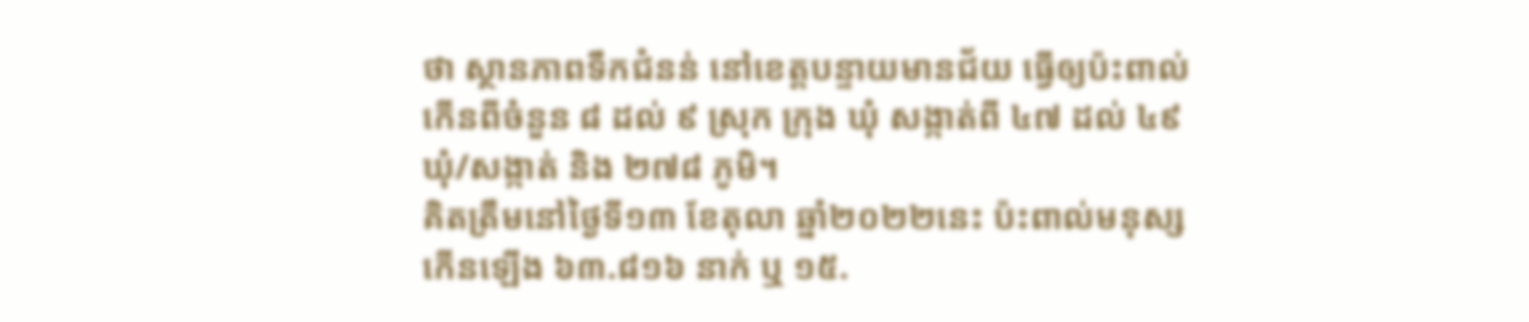ថា ស្ថានភាពទឹកជំនន់ នៅខេត្តបន្ទាយមានជ័យ ធ្វើឲ្យប៉ះពាល់កើនពីចំនួន ៨ ដល់ ៩ ស្រុក ក្រុង ឃុំ សង្កាត់ពី ៤៧ ដល់ ៤៩ ឃុំ/សង្កាត់ និង ២៧៨ ភូមិ។
គិតត្រឹមនៅថ្ងៃទី១៣ ខែតុលា ឆ្នាំ២០២២នេះ ប៉ះពាល់មនុស្ស កើនឡើង ៦៣.៨១៦ នាក់ ឬ ១៥.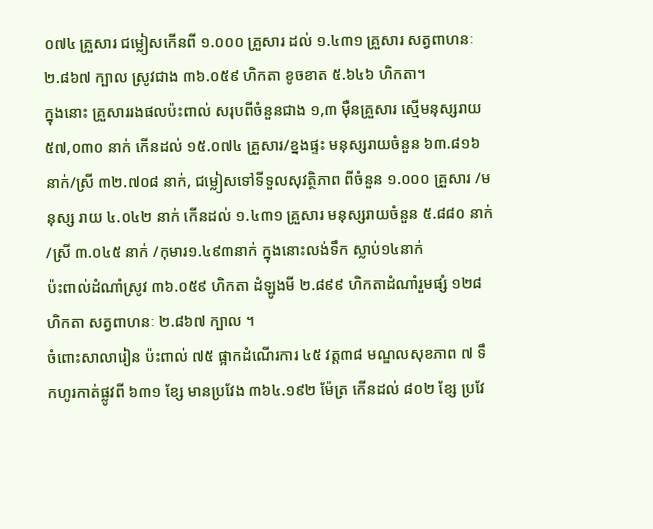០៧៤ គ្រួសារ ជម្លៀសកើនពី ១.០០០ គ្រួសារ ដល់ ១.៤៣១ គ្រួសារ សត្វពាហនៈ ២.៨៦៧ ក្បាល ស្រូវជាង ៣៦.០៥៩ ហិកតា ខូចខាត ៥.៦៤៦ ហិកតា។
ក្នុងនោះ គ្រួសាររងផលប៉ះពាល់ សរុបពីចំនួនជាង ១,៣ ម៉ឺនគ្រួសារ ស្មើមនុស្សរាយ ៥៧,០៣០ នាក់ កើនដល់ ១៥.០៧៤ គ្រួសារ/ខ្នងផ្ទះ មនុស្សរាយចំនួន ៦៣.៨១៦ នាក់/ស្រី ៣២.៧០៨ នាក់, ជម្លៀសទៅទីទួលសុវត្ថិភាព ពីចំនួន ១.០០០ គ្រួសារ /មនុស្ស រាយ ៤.០៤២ នាក់ កើនដល់ ១.៤៣១ គ្រួសារ មនុស្សរាយចំនួន ៥.៨៨០ នាក់ /ស្រី ៣.០៤៥ នាក់ /កុមារ១.៤៩៣នាក់ ក្នុងនោះលង់ទឹក ស្លាប់១៤នាក់
ប៉ះពាល់ដំណាំស្រូវ ៣៦.០៥៩ ហិកតា ដំឡូងមី ២.៨៩៩ ហិកតាដំណាំរួមផ្សំ ១២៨ ហិកតា សត្វពាហនៈ ២.៨៦៧ ក្បាល ។
ចំពោះសាលារៀន ប៉ះពាល់ ៧៥ ផ្អាកដំណើរការ ៤៥ វត្ត៣៨ មណ្ឌលសុខភាព ៧ ទឹកហូរកាត់ផ្លូវពី ៦៣១ ខ្សែ មានប្រវែង ៣៦៤.១៩២ ម៉ែត្រ កើនដល់ ៨០២ ខ្សែ ប្រវែ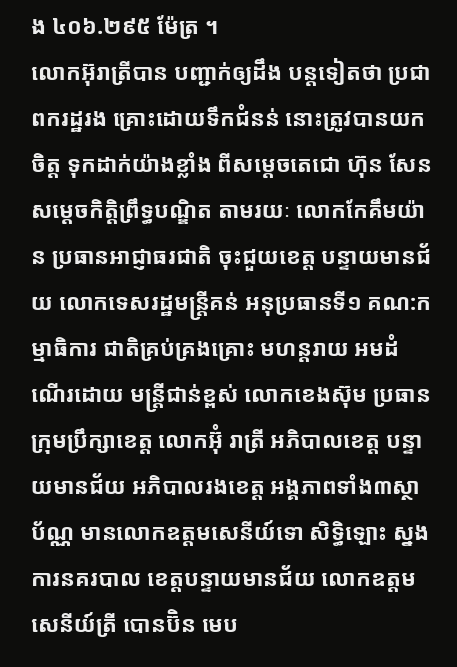ង ៤០៦.២៩៥ ម៉ែត្រ ។
លោកអ៊ុរាត្រីបាន បញ្ជាក់ឲ្យដឹង បន្តទៀតថា ប្រជាពករដ្ឋរង គ្រោះដោយទឹកជំនន់ នោះត្រូវបានយកចិត្ត ទុកដាក់យ៉ាងខ្លាំង ពីសម្តេចតេជោ ហ៊ុន សែន សម្តេចកិត្តិព្រឹទ្ធបណ្ឌិត តាមរយៈ លោកកែគឹមយ៉ាន ប្រធានអាជ្ញាធរជាតិ ចុះជួយខេត្ត បន្ទាយមានជ័យ លោកទេសរដ្ឋមន្ត្រីគន់ អនុប្រធានទី១ គណ:កម្មាធិការ ជាតិគ្រប់គ្រងគ្រោះ មហន្តរាយ អមដំណើរដោយ មន្ត្រីជាន់ខ្ពស់ លោកខេងស៊ុម ប្រធានក្រុមប្រឹក្សាខេត្ត លោកអ៊ុំ រាត្រី អភិបាលខេត្ត បន្ទាយមានជ័យ អភិបាលរងខេត្ត អង្គភាពទាំង៣ស្ថាប័ណ្ណ មានលោកឧត្តមសេនីយ៍ទោ សិទ្ធិឡោះ ស្នងការនគរបាល ខេត្តបន្ទាយមានជ័យ លោកឧត្តមសេនីយ៍ត្រី បោនប៊ិន មេប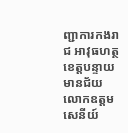ញ្ជាការកងរាជ អាវុធហត្ថខេត្តបន្ទាយ មានជ័យ លោកឧត្តមសេនីយ៍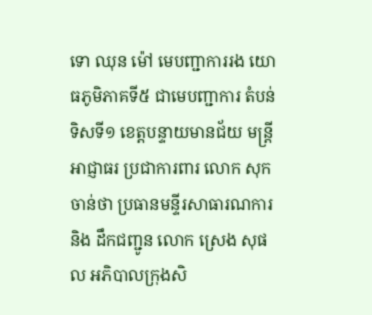ទោ ឈុន ម៉ៅ មេបញ្ជាការរង យោធភូមិភាគទី៥ ជាមេបញ្ជាការ តំបន់ទិសទី១ ខេត្តបន្ទាយមានជ័យ មន្ត្រីអាជ្ញាធរ ប្រជាការពារ លោក សុក ចាន់ថា ប្រធានមន្ទីរសាធារណការ និង ដឹកជញ្ជូន លោក ស្រេង សុផល អភិបាលក្រុងសិ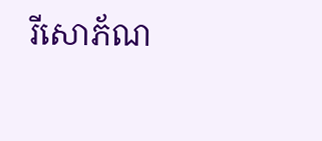រីសោភ័ណ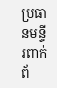ប្រធានមន្ទីរពាក់ព័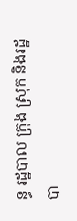ន្ធ រដ្ឋបាល ក្រុង ស្រុក និងរដ្ឋបា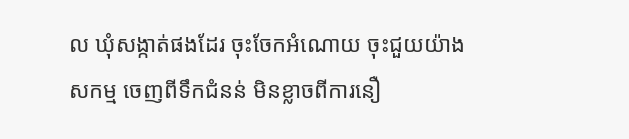ល ឃុំសង្កាត់ផងដែរ ចុះចែកអំណោយ ចុះជួយយ៉ាងសកម្ម ចេញពីទឹកជំនន់ មិនខ្លាចពីការនឿ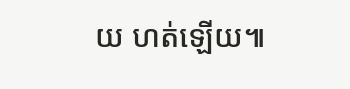យ ហត់ឡើយ៕